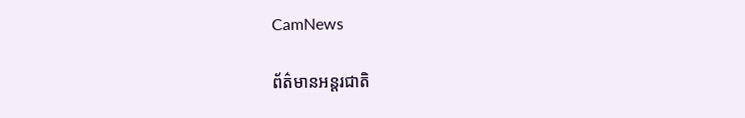CamNews

ព័ត៌មានអន្តរជាតិ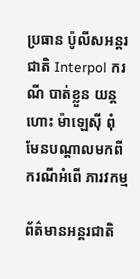ប្រធាន ប៉ូលីសអន្តរជាតិ Interpol ករណី បាត់ខ្លួន យន្តហោះ ម៉ាឡេស៊ី ពុំមែនបណ្តាលមកពី ករណីអំពើ ភារវកម្ម

ព័ត៌មានអន្តរជាតិ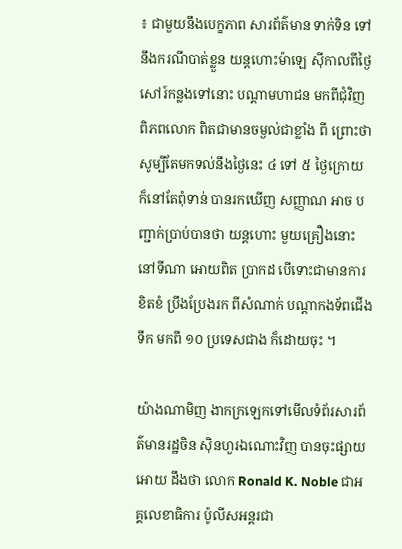៖ ជាមួយនឹងបេក្ខភាព សារព័ត៌មាន ទាក់ទិន ទៅនឹងករណីបាត់ខ្លួន យន្តហោះម៉ាឡេ ស៊ីកាលពីថ្ងៃសៅរ៍កន្លងទៅនោះ បណ្តាមហាជន មកពីជុំវិញ ពិភពលោក ពិតជាមានចម្ងល់ជាខ្លាំង ពី ព្រោះថា សូម្បីតែមកទល់នឹងថ្ងៃនេះ ៤ ទៅ ៥ ថ្ងៃក្រោយ ក៏នៅតែពុំទាន់ បានរកឃើញ សញ្ញាណ អាច បញ្ជាក់ប្រាប់បានថា យន្តហោះ មួយគ្រឿងនោះ នៅទីណា អោយពិត ប្រាកដ បើទោះជាមានការខិតខំ ប្រឹងប្រែងរក ពីសំណាក់ បណ្តាកងទ័ពជើងទឹក មកពី ១០ ប្រទេសជាង ក៏ដោយចុះ ។

យ៉ាងណាមិញ ងាកក្រឡេកទៅមើលទំព័រសារព័ត៌មានរដ្ឋចិន ស៊ិនហួរឯណោះវិញ បានចុះផ្សាយអោយ ដឹងថា លោក Ronald K. Noble ជាអគ្គលេខាធិការ ប៉ូលីសអន្តរជា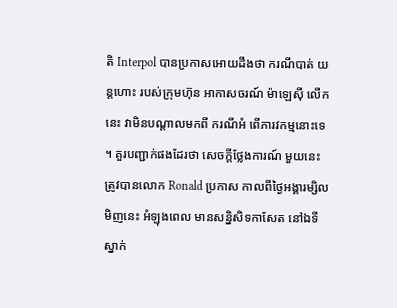តិ Interpol បានប្រកាសអោយដឹងថា ករណីបាត់ យន្តហោះ របស់ក្រុមហ៊ុន អាកាសចរណ៍ ម៉ាឡេស៊ី លើកនេះ វាមិនបណ្តាលមកពី ករណីអំ ពើភារវកម្មនោះទេ ។ គួរបញ្ជាក់ផងដែរថា សេចក្តីថ្លែងការណ៍ មួយនេះ ត្រូវបានលោក Ronald ប្រកាស កាលពីថ្ងៃអង្គារម្សិលមិញនេះ អំឡុងពេល មានសន្និសិទកាសែត នៅឯទីស្នាក់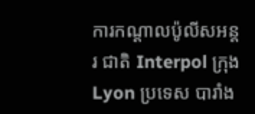ការកណ្តាលប៉ូលីសអន្តរ ជាតិ Interpol ក្រុង Lyon ប្រទេស បារាំង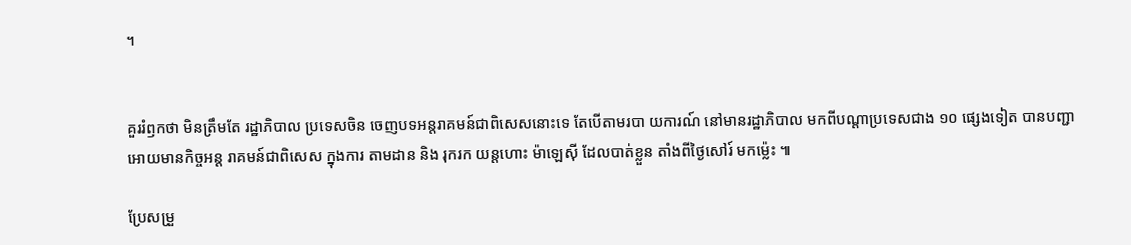។


គួររំឭកថា មិនត្រឹមតែ រដ្ឋាភិបាល ប្រទេសចិន ចេញបទអន្តរាគមន៍ជាពិសេសនោះទេ តែបើតាមរបា យការណ៍ នៅមានរដ្ឋាភិបាល មកពីបណ្តាប្រទេសជាង ១០ ផ្សេងទៀត បានបញ្ជាអោយមានកិច្ចអន្ត រាគមន៍ជាពិសេស ក្នុងការ តាមដាន និង រុករក យន្តហោះ ម៉ាឡេស៊ី ដែលបាត់ខ្លួន តាំងពីថ្ងៃសៅរ៍ មកម្ល៉េះ ៕

ប្រែសម្រួ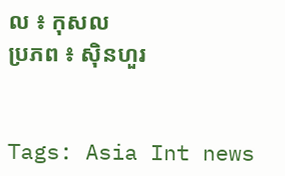ល ៖ កុសល
ប្រភព ៖ ស៊ិនហួរ


Tags: Asia Int news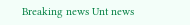Breaking news Unt news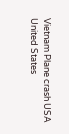Vietnam Plane crash USA United States